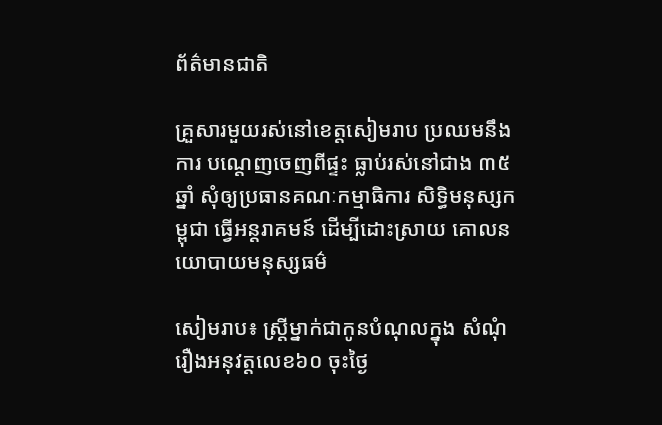ព័ត៌មានជាតិ

គ្រួសារមួយរស់នៅខេត្តសៀមរាប ប្រឈមនឹងការ បណ្តេញចេញពីផ្ទះ ធ្លាប់រស់នៅជាង ៣៥ឆ្នាំ សុំឲ្យប្រធានគណៈកម្មាធិការ សិទ្ធិមនុស្សកម្ពុជា ធ្វើអន្តរាគមន៍ ដើម្បីដោះស្រាយ គោលនយោបាយមនុស្សធម៌

សៀមរាប៖ ស្ត្រីម្នាក់ជាកូនបំណុលក្នុង សំណុំរឿងអនុវត្តលេខ៦០ ចុះថ្ងៃ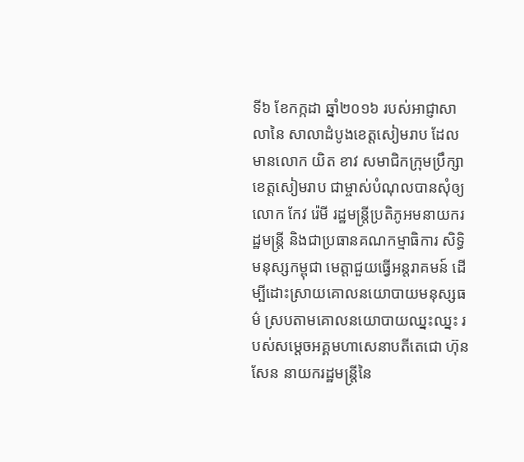ទី៦ ខែកក្កដា ឆ្នាំ២០១៦ របស់អាជ្ញាសាលានៃ សាលាដំបូងខេត្តសៀមរាប ដែលមានលោក យិត ខាវ សមាជិកក្រុមប្រឹក្សាខេត្តសៀមរាប ជាម្ចាស់បំណុលបានសុំឲ្យលោក កែវ រ៉េមី រដ្ឋមន្ត្រីប្រតិភូអមនាយករដ្ឋមន្ត្រី និងជាប្រធានគណកម្មាធិការ សិទ្ធិមនុស្សកម្ពុជា មេត្តាជួយធ្វើអន្តរាគមន៍ ដើម្បីដោះស្រាយគោលនយោបាយមនុស្សធម៌ ស្របតាមគោលនយោបាយឈ្នះឈ្នះ របស់សម្តេចអគ្គមហាសេនាបតីតេជោ ហ៊ុន សែន នាយករដ្ឋមន្រ្តីនៃ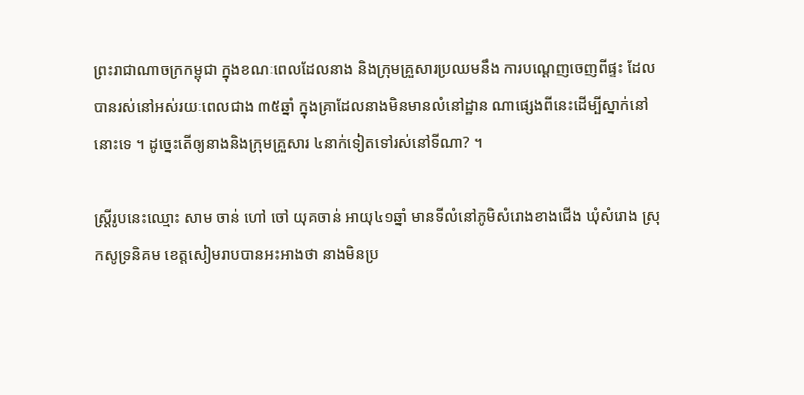ព្រះរាជាណាចក្រកម្ពុជា ក្នុងខណៈពេលដែលនាង និងក្រុមគ្រួសារប្រឈមនឹង ការបណ្តេញចេញពីផ្ទះ ដែលបានរស់នៅអស់រយៈពេលជាង ៣៥ឆ្នាំ ក្នុងគ្រាដែលនាងមិនមានលំនៅដ្ឋាន ណាផ្សេងពីនេះដើម្បីស្នាក់នៅនោះទេ ។ ដូច្នេះតើឲ្យនាងនិងក្រុមគ្រួសារ ៤នាក់ទៀតទៅរស់នៅទីណា? ។

ស្ត្រីរូបនេះឈ្មោះ សាម ចាន់ ហៅ ចៅ យុគចាន់ អាយុ៤១ឆ្នាំ មានទីលំនៅភូមិសំរោងខាងជើង ឃុំសំរោង ស្រុកសូទ្រនិគម ខេត្តសៀមរាបបានអះអាងថា នាងមិនប្រ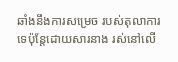ឆាំងនឹងការសម្រេច របស់តុលាការទេប៉ុន្តែដោយសារនាង រស់នៅលើ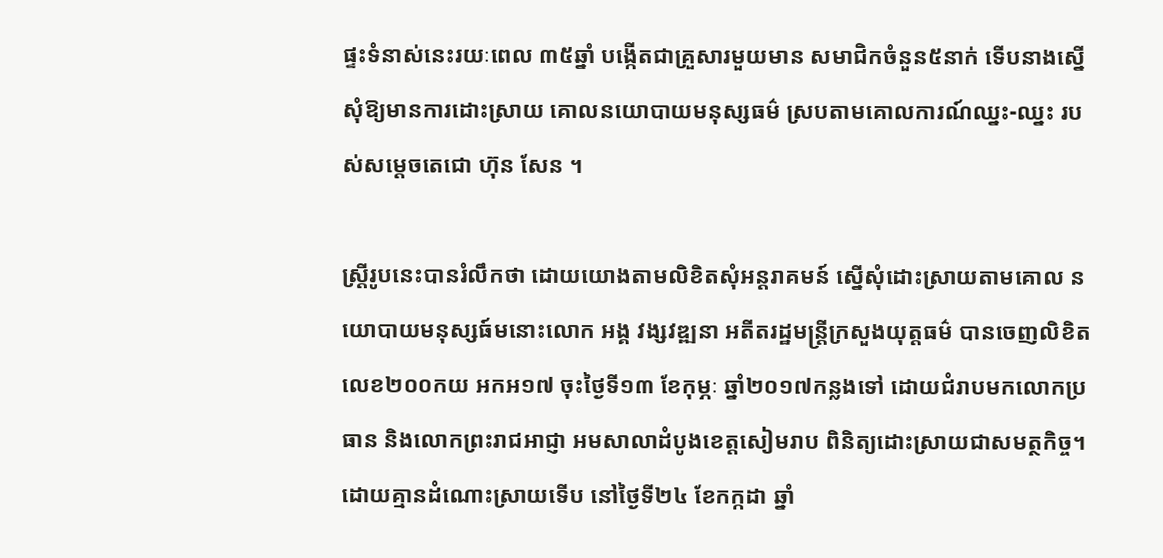ផ្ទះទំនាស់នេះរយៈពេល ៣៥ឆ្នាំ បង្កើតជាគ្រួសារមួយមាន សមាជិកចំនួន៥នាក់ ទើបនាងស្នើសុំឱ្យមានការដោះស្រាយ គោលនយោបាយមនុស្សធម៌ ស្របតាមគោលការណ៍ឈ្នះ-ឈ្នះ របស់សម្តេចតេជោ ហ៊ុន សែន ។

ស្ត្រីរូបនេះបានរំលឹកថា ដោយយោងតាមលិខិតសុំអន្តរាគមន៍ ស្នើសុំដោះស្រាយតាមគោល នយោបាយមនុស្សធ៍មនោះលោក អង្គ វង្សវឌ្ឍនា អតីតរដ្ឋមន្ត្រីក្រសួងយុត្តធម៌ បានចេញលិខិតលេខ២០០កយ អកអ១៧ ចុះថ្ងៃទី១៣ ខែកុម្ភៈ ឆ្នាំ២០១៧កន្លងទៅ ដោយជំរាបមកលោកប្រធាន និងលោកព្រះរាជអាជ្ញា អមសាលាដំបូងខេត្តសៀមរាប ពិនិត្យដោះស្រាយជាសមត្ថកិច្ច។ ដោយគ្មានដំណោះស្រាយទើប នៅថ្ងៃទី២៤ ខែកក្កដា ឆ្នាំ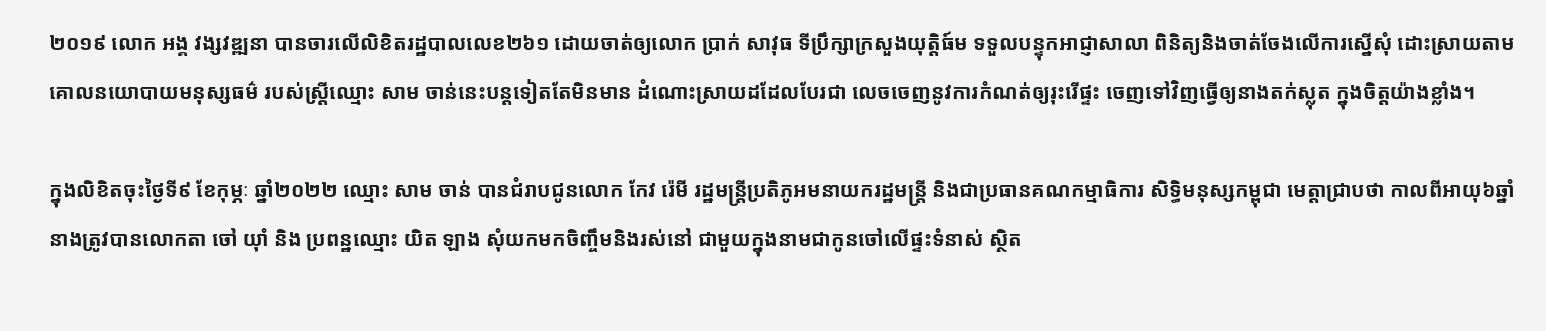២០១៩ លោក អង្គ វង្សវឌ្ឍនា បានចារលើលិខិតរដ្ឋបាលលេខ២៦១ ដោយចាត់ឲ្យលោក ប្រាក់ សាវុធ ទីប្រឹក្សាក្រសួងយុត្តិធ៍ម ទទួលបន្ទុកអាជ្ញាសាលា ពិនិត្យនិងចាត់ចែងលើការស្នើសុំ ដោះស្រាយតាមគោលនយោបាយមនុស្សធម៌ របស់ស្ត្រីឈ្មោះ សាម ចាន់នេះបន្តទៀតតែមិនមាន ដំណោះស្រាយដដែលបែរជា លេចចេញនូវការកំណត់ឲ្យរុះរើផ្ទះ ចេញទៅវិញធ្វើឲ្យនាងតក់ស្លុត ក្នុងចិត្តយ៉ាងខ្លាំង។

ក្នុងលិខិតចុះថ្ងៃទី៩ ខែកុម្ភៈ ឆ្នាំ២០២២ ឈ្មោះ សាម ចាន់ បានជំរាបជូនលោក កែវ រ៉េមី រដ្ឋមន្ត្រីប្រតិភូអមនាយករដ្ឋមន្ត្រី និងជាប្រធានគណកម្មាធិការ សិទ្ធិមនុស្សកម្ពុជា មេត្តាជ្រាបថា កាលពីអាយុ៦ឆ្នាំ នាងត្រូវបានលោកតា ចៅ យ៉ាំ និង ប្រពន្ឋឈ្មោះ យិត ឡាង សុំយកមកចិញ្ចឹមនិងរស់នៅ ជាមួយក្នុងនាមជាកូនចៅលើផ្ទះទំនាស់ ស្ថិត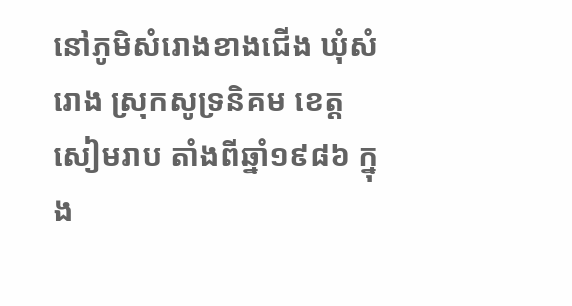នៅភូមិសំរោងខាងជើង ឃុំសំរោង ស្រុកសូទ្រនិគម ខេត្តសៀមរាប តាំងពីឆ្នាំ១៩៨៦ ក្នុង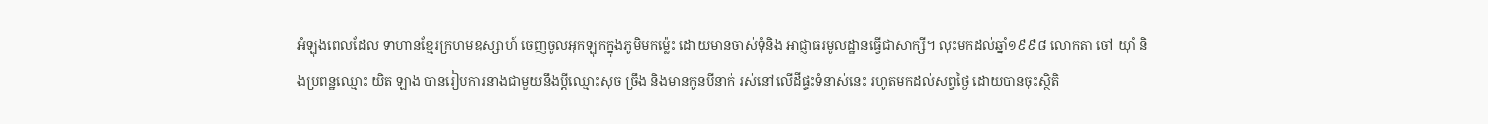អំឡុងពេលដែល ទាហានខ្មែរក្រហមឧស្សាហ៍ ចេញចូលអុកឡុកក្នុងភូមិមកម៉្លេះ ដោយមានចាស់ទុំនិង អាជ្ញាធរមូលដ្ឋានធ្វើជាសាក្សី។ លុះមកដល់ឆ្នាំ១៩៩៨ លោកតា ចៅ យ៉ាំ និងប្រពន្ឋឈ្មោះ យិត ឡាង បានរៀបការនាងជាមួយនឹងប្តីឈ្មោះសុច ច្រឹង និងមានកូនបីនាក់ រស់នៅលើដីផ្ទះទំនាស់នេះ រហូតមកដល់សព្វថ្ងៃ ដោយបានចុះស្ថិតិ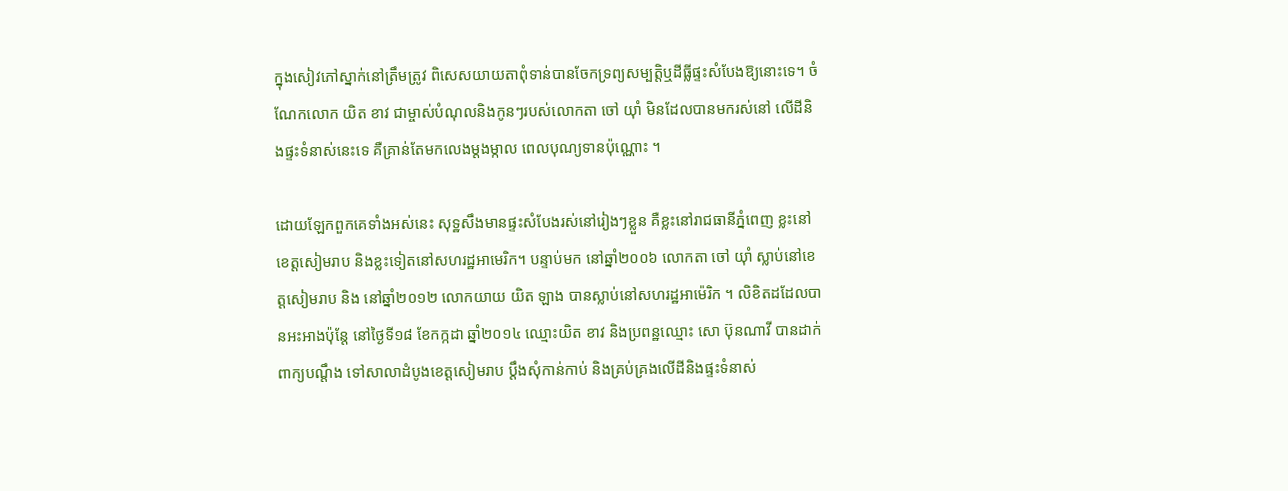ក្នុងសៀវភៅស្នាក់នៅត្រឹមត្រូវ ពិសេសយាយតាពុំទាន់បានចែកទ្រព្យសម្បត្តិឬដីធ្លីផ្ទះសំបែងឱ្យនោះទេ។ ចំណែកលោក យិត ខាវ ជាម្ចាស់បំណុលនិងកូនៗរបស់លោកតា ចៅ យ៉ាំ មិនដែលបានមករស់នៅ លើដីនិងផ្ទះទំនាស់នេះទេ គឺគ្រាន់តែមកលេងម្តងម្កាល ពេលបុណ្យទានប៉ុណ្ណោះ ។

ដោយឡែកពួកគេទាំងអស់នេះ សុទ្ឋសឹងមានផ្ទះសំបែងរស់នៅរៀងៗខ្លួន គឺខ្លះនៅរាជធានីភ្នំពេញ ខ្លះនៅខេត្តសៀមរាប និងខ្លះទៀតនៅសហរដ្ឋអាមេរិក។ បន្ទាប់មក នៅឆ្នាំ២០០៦ លោកតា ចៅ យ៉ាំ ស្លាប់នៅខេត្តសៀមរាប និង នៅឆ្នាំ២០១២ លោកយាយ យិត ឡាង បានស្លាប់នៅសហរដ្ឋអាម៉េរិក ។ លិខិតដដែលបានអះអាងប៉ុន្តែ នៅថ្ងៃទី១៨ ខែកក្កដា ឆ្នាំ២០១៤ ឈ្មោះយិត ខាវ និងប្រពន្ឋឈ្មោះ សោ ប៊ុនណាវី បានដាក់ពាក្យបណ្តឹង ទៅសាលាដំបូងខេត្តសៀមរាប ប្តឹងសុំកាន់កាប់ និងគ្រប់គ្រងលើដីនិងផ្ទះទំនាស់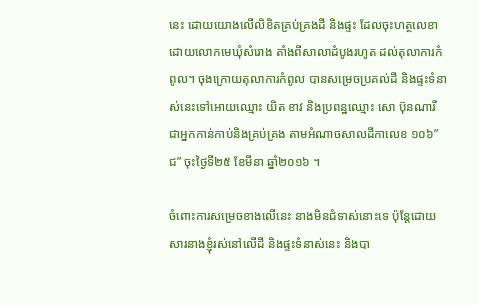នេះ ដោយយោងលើលិខិតគ្រប់គ្រងដី និងផ្ទះ ដែលចុះហត្ថលេខាដោយលោកមេឃុំសំរោង តាំងពីសាលាដំបូងរហូត ដល់តុលាការកំពូល។ ចុងក្រោយតុលាការកំពូល បានសម្រេចប្រគល់ដី និងផ្ទះទំនាស់នេះទៅអោយឈ្មោះ យិត ខាវ និងប្រពន្ឋឈ្មោះ សោ ប៊ុនណារី ជាអ្នកកាន់កាប់និងគ្រប់គ្រង តាមអំណាចសាលដីកាលេខ ១០៦”ជ” ចុះថ្ងៃទី២៥ ខែមីនា ឆ្នាំ២០១៦ ។

ចំពោះការសម្រេចខាងលើនេះ នាងមិនជំទាស់នោះទេ ប៉ុន្តែដោយសារនាងខ្ញុំរស់នៅលើដី និងផ្ទះទំនាស់នេះ និងបា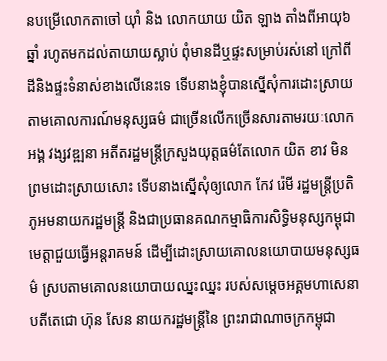នបម្រើលោកតាចៅ យ៉ាំ និង លោកយាយ យិត ឡាង តាំងពីអាយុ៦ឆ្នាំ រហូតមកដល់តាយាយស្លាប់ ពុំមានដីឬផ្ទះសម្រាប់រស់នៅ ក្រៅពីដីនិងផ្ទះទំនាស់ខាងលើនេះទេ ទើបនាងខ្ញុំបានស្នើសុំការដោះស្រាយ តាមគោលការណ៍មនុស្សធម៌ ជាច្រើនលើកច្រើនសារតាមរយៈលោក អង្គ វង្សវឌ្ឍនា អតីតរដ្ឋមន្ត្រីក្រសួងយុត្តធម៌តែលោក យិត ខាវ មិនព្រមដោះស្រាយសោះ ទើបនាងស្នើសុំឲ្យលោក កែវ រ៉េមី រដ្ឋមន្ត្រីប្រតិភូអមនាយករដ្ឋមន្ត្រី និងជាប្រធានគណកម្មាធិការសិទ្ធិមនុស្សកម្ពុជា មេត្តាជួយធ្វើអន្តរាគមន៍ ដើម្បីដោះស្រាយគោលនយោបាយមនុស្សធម៌ ស្របតាមគោលនយោបាយឈ្នះឈ្នះ របស់សម្តេចអគ្គមហាសេនាបតីតេជោ ហ៊ុន សែន នាយករដ្ឋមន្រ្តីនៃ ព្រះរាជាណាចក្រកម្ពុជា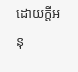ដោយក្តីអនុ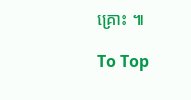គ្រោះ ៕

To Top